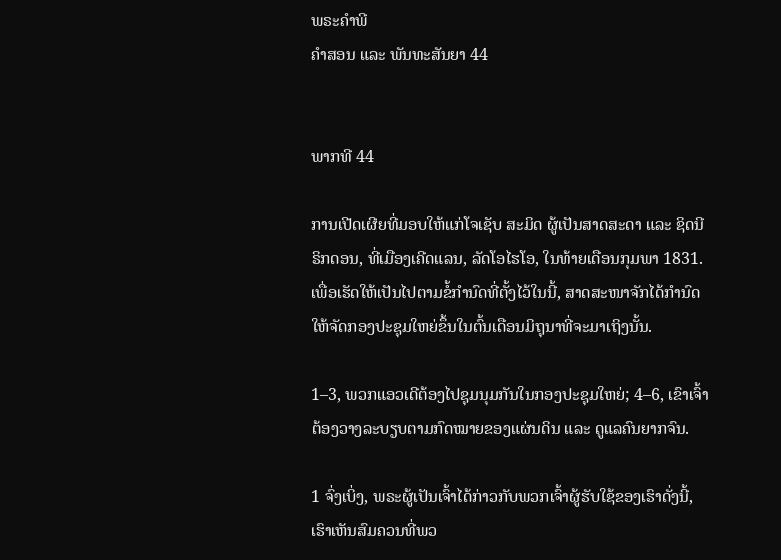ພຣະຄຳພີ
ຄຳສອນ ແລະ ພັນທະສັນຍາ 44


ພາກທີ 44

ການເປີດເຜີຍທີ່ມອບໃຫ້ແກ່ໂຈເຊັບ ສະມິດ ຜູ້ເປັນສາດສະດາ ແລະ ຊິດນີ ຣິກດອນ, ທີ່ເມືອງເຄີດແລນ, ລັດໂອໄຮໂອ, ໃນທ້າຍເດືອນກຸມພາ 1831. ເພື່ອເຮັດໃຫ້ເປັນໄປຕາມຂໍ້ກຳນົດທີ່ຕັ້ງໄວ້ໃນນີ້, ສາດສະໜາຈັກໄດ້ກຳນົດໃຫ້ຈັດກອງປະຊຸມໃຫຍ່ຂຶ້ນໃນຕົ້ນເດືອນມິຖຸນາທີ່ຈະມາເຖິງນັ້ນ.

1–3, ພວກແອວເດີຕ້ອງໄປຊຸມນຸມກັນໃນກອງປະຊຸມໃຫຍ່; 4–6, ເຂົາເຈົ້າຕ້ອງວາງລະບຽບຕາມກົດໝາຍຂອງແຜ່ນດິນ ແລະ ດູແລຄົນຍາກຈົນ.

1 ຈົ່ງເບິ່ງ, ພຣະຜູ້ເປັນເຈົ້າໄດ້ກ່າວກັບພວກເຈົ້າຜູ້ຮັບໃຊ້ຂອງເຮົາດັ່ງນີ້, ເຮົາເຫັນສົມຄວນທີ່ພວ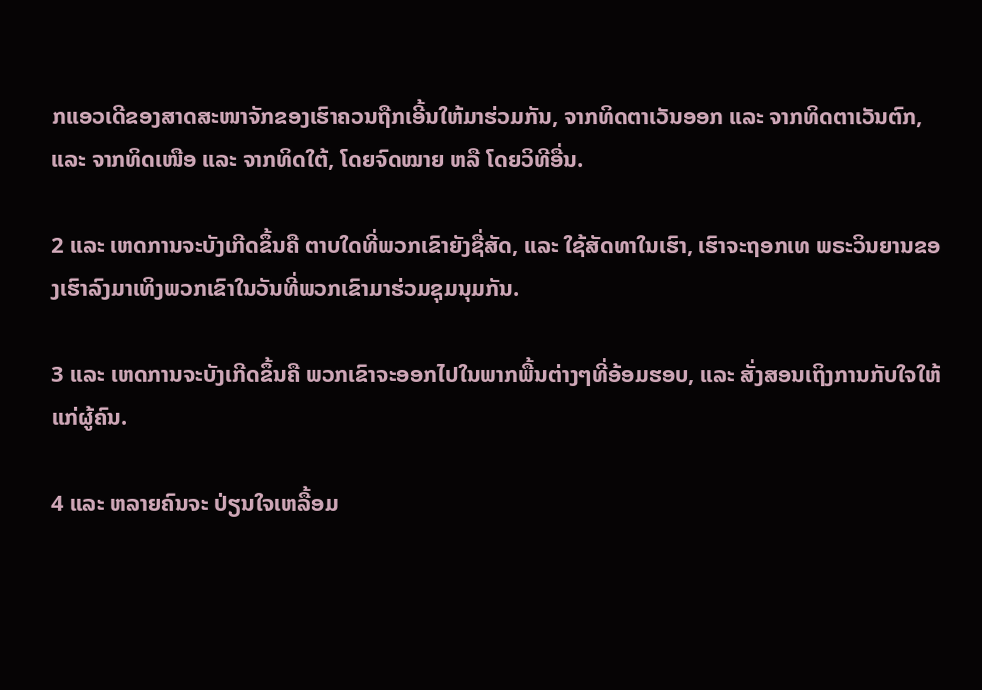ກແອວເດີຂອງສາດສະໜາຈັກຂອງເຮົາຄວນຖືກເອີ້ນໃຫ້ມາຮ່ວມກັນ, ຈາກທິດຕາເວັນອອກ ແລະ ຈາກທິດຕາເວັນຕົກ, ແລະ ຈາກທິດເໜືອ ແລະ ຈາກທິດໃຕ້, ໂດຍຈົດໝາຍ ຫລື ໂດຍວິທີອື່ນ.

2 ແລະ ເຫດການຈະບັງເກີດຂຶ້ນຄື ຕາບໃດທີ່ພວກເຂົາຍັງຊື່ສັດ, ແລະ ໃຊ້ສັດທາໃນເຮົາ, ເຮົາຈະຖອກເທ ພຣະວິນຍານຂອງເຮົາລົງມາເທິງພວກເຂົາໃນວັນທີ່ພວກເຂົາມາຮ່ວມຊຸມນຸມກັນ.

3 ແລະ ເຫດການຈະບັງເກີດຂຶ້ນຄື ພວກເຂົາຈະອອກໄປໃນພາກພື້ນຕ່າງໆທີ່ອ້ອມຮອບ, ແລະ ສັ່ງສອນເຖິງການກັບໃຈໃຫ້ແກ່ຜູ້ຄົນ.

4 ແລະ ຫລາຍຄົນຈະ ປ່ຽນໃຈເຫລື້ອມ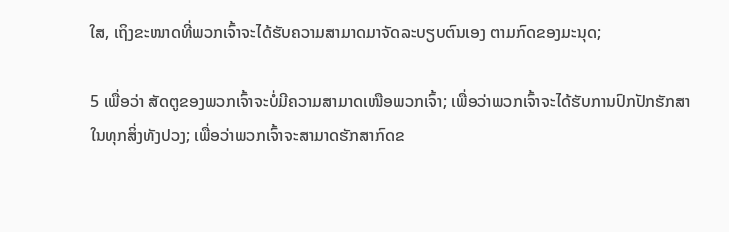ໃສ, ເຖິງຂະໜາດທີ່ພວກເຈົ້າຈະໄດ້ຮັບຄວາມສາມາດມາຈັດລະບຽບຕົນເອງ ຕາມກົດຂອງມະນຸດ;

5 ເພື່ອວ່າ ສັດຕູຂອງພວກເຈົ້າຈະບໍ່ມີຄວາມສາມາດເໜືອພວກເຈົ້າ; ເພື່ອວ່າພວກເຈົ້າຈະໄດ້ຮັບການປົກປັກຮັກສາໃນທຸກສິ່ງທັງປວງ; ເພື່ອວ່າພວກເຈົ້າຈະສາມາດຮັກສາກົດຂ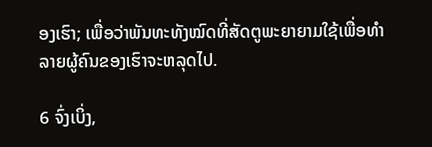ອງເຮົາ; ເພື່ອວ່າພັນທະທັງໝົດທີ່ສັດຕູພະຍາຍາມໃຊ້ເພື່ອທຳລາຍຜູ້ຄົນຂອງເຮົາຈະຫລຸດໄປ.

6 ຈົ່ງເບິ່ງ,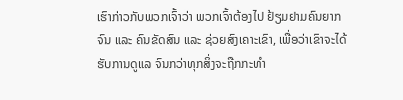ເຮົາກ່າວກັບພວກເຈົ້າວ່າ ພວກເຈົ້າຕ້ອງໄປ ຢ້ຽມຢາມຄົນຍາກຈົນ ແລະ ຄົນຂັດສົນ ແລະ ຊ່ວຍສົງເຄາະເຂົາ, ເພື່ອວ່າເຂົາຈະໄດ້ຮັບການດູແລ ຈົນກວ່າທຸກສິ່ງຈະຖືກກະທຳ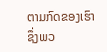ຕາມກົດຂອງເຮົາ ຊຶ່ງພວ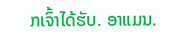ກເຈົ້າໄດ້ຮັບ. ອາແມນ.